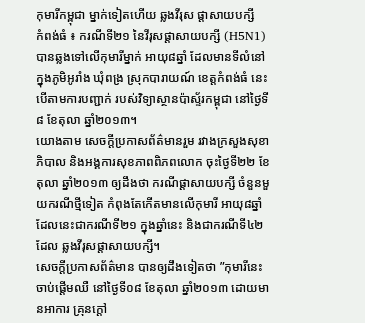កុមារីកម្ពុជា ម្នាក់ទៀតហើយ ឆ្លងវីរុស ផ្ដាសាយបក្សី
កំពង់ធំ ៖ ករណីទី២១ នៃវីរុសផ្ដាសាយបក្សី (H5N1) បានឆ្លងទៅលើកុមារីម្នាក់ អាយុ៨ឆ្នាំ ដែលមានទីលំនៅក្នុងភូមិអូរាំង ឃុំពង្រ ស្រុកបារាយណ៍ ខេត្តកំពង់ធំ នេះបើតាមការបញ្ជាក់ របស់វិទ្យាស្ថានប៉ាស្ទ័រកម្ពុជា នៅថ្ងៃទី៨ ខែតុលា ឆ្នាំ២០១៣។
យោងតាម សេចក្ដីប្រកាសព័ត៌មានរួម រវាងក្រសួងសុខាភិបាល និងអង្គការសុខភាពពិភពលោក ចុះថ្ងៃទី២២ ខែតុលា ឆ្នាំ២០១៣ ឲ្យដឹងថា ករណីផ្ដាសាយបក្សី ចំនួនមួយករណីថ្មីទៀត កំពុងតែកើតមានលើកុមារី អាយុ៨ឆ្នាំ ដែលនេះជាករណីទី២១ ក្នុងឆ្នាំនេះ និងជាករណីទី៤២ ដែល ឆ្លងវីរុសផ្ដាសាយបក្សី។
សេចក្ដីប្រកាសព័ត៌មាន បានឲ្យដឹងទៀតថា ”កុមារីនេះចាប់ផ្ដើមឈឺ នៅថ្ងៃទី០៨ ខែតុលា ឆ្នាំ២០១៣ ដោយមានអាការ គ្រុនក្ដៅ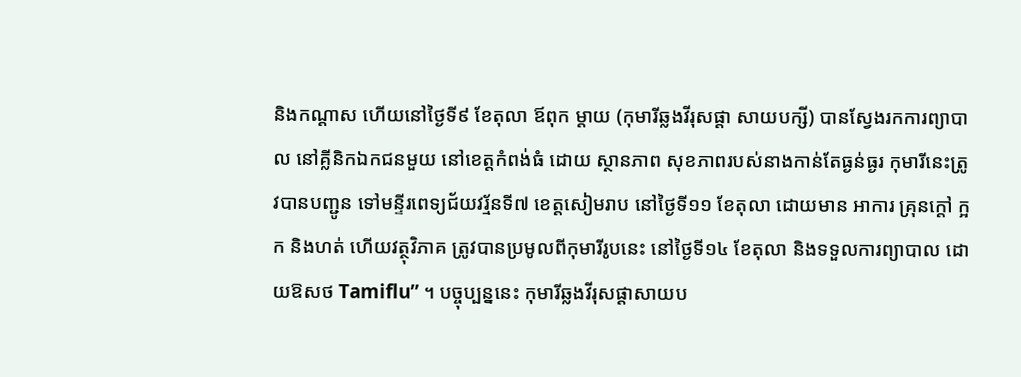និងកណ្ដាស ហើយនៅថ្ងៃទី៩ ខែតុលា ឪពុក ម្ដាយ (កុមារីឆ្លងវីរុសផ្ដា សាយបក្សី) បានស្វែងរកការព្យាបាល នៅគ្លីនិកឯកជនមួយ នៅខេត្តកំពង់ធំ ដោយ ស្ថានភាព សុខភាពរបស់នាងកាន់តែធ្ងន់ធ្ងរ កុមារីនេះត្រូវបានបញ្ជូន ទៅមន្ទីរពេទ្យជ័យវរ្ម័នទី៧ ខេត្តសៀមរាប នៅថ្ងៃទី១១ ខែតុលា ដោយមាន អាការ គ្រុនក្ដៅ ក្អក និងហត់ ហើយវត្ថុវិភាគ ត្រូវបានប្រមូលពីកុមារីរូបនេះ នៅថ្ងៃទី១៤ ខែតុលា និងទទួលការព្យាបាល ដោយឱសថ Tamiflu” ។ បច្ចុប្បន្ននេះ កុមារីឆ្លងវីរុសផ្ដាសាយប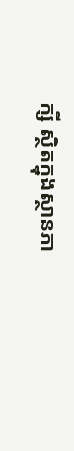ក្សី ស្ថិតក្នុងស្ថានភា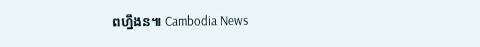ពហ្នឹងន៕ Cambodia News